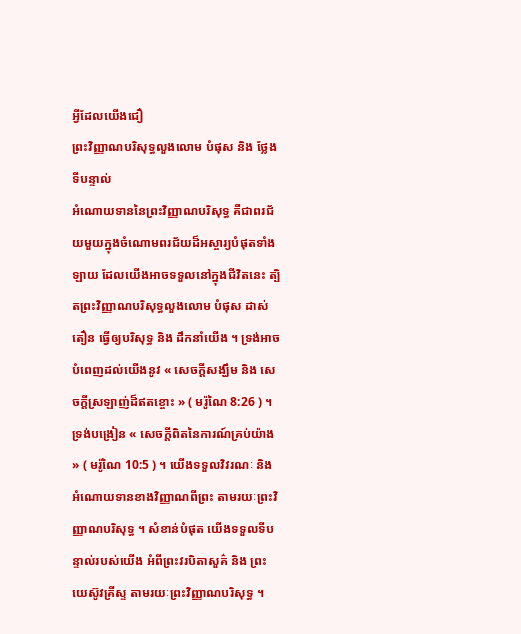អ្វីដែលយើងជឿ
ព្រះវិញ្ញាណបរិសុទ្ធលួងលោម បំផុស និង ថ្លែងទីបន្ទាល់
អំណោយទាននៃព្រះវិញ្ញាណបរិសុទ្ធ គឺជាពរជ័យមួយក្នុងចំណោមពរជ័យដ៏អស្ចារ្យបំផុតទាំងឡាយ ដែលយើងអាចទទួលនៅក្នុងជីវិតនេះ ត្បិតព្រះវិញ្ញាណបរិសុទ្ធលួងលោម បំផុស ដាស់តឿន ធ្វើឲ្យបរិសុទ្ធ និង ដឹកនាំយើង ។ ទ្រង់អាចបំពេញដល់យើងនូវ « សេចក្ដីសង្ឃឹម និង សេចក្ដីស្រឡាញ់ដ៏ឥតខ្ចោះ » ( មរ៉ូណៃ 8:26 ) ។ ទ្រង់បង្រៀន « សេចក្ដីពិតនៃការណ៍គ្រប់យ៉ាង » ( មរ៉ូណៃ 10:5 ) ។ យើងទទួលវិវរណៈ និង អំណោយទានខាងវិញ្ញាណពីព្រះ តាមរយៈព្រះវិញ្ញាណបរិសុទ្ធ ។ សំខាន់បំផុត យើងទទួលទីបន្ទាល់របស់យើង អំពីព្រះវរបិតាសួគ៌ និង ព្រះយេស៊ូវគ្រីស្ទ តាមរយៈព្រះវិញ្ញាណបរិសុទ្ធ ។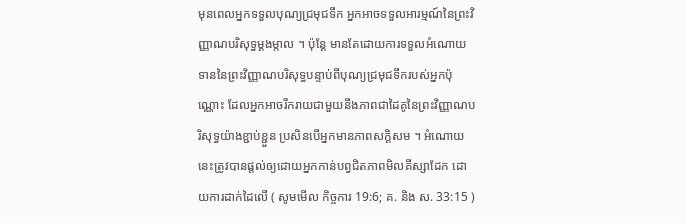មុនពេលអ្នកទទួលបុណ្យជ្រមុជទឹក អ្នកអាចទទួលអារម្មណ៍នៃព្រះវិញ្ញាណបរិសុទ្ធម្តងម្កាល ។ ប៉ុន្តែ មានតែដោយការទទួលអំណោយទាននៃព្រះវិញ្ញាណបរិសុទ្ធបន្ទាប់ពីបុណ្យជ្រមុជទឹករបស់អ្នកប៉ុណ្ណោះ ដែលអ្នកអាចរីករាយជាមួយនឹងភាពជាដៃគូនៃព្រះវិញ្ញាណបរិសុទ្ធយ៉ាងខ្ជាប់ខ្ជួន ប្រសិនបើអ្នកមានភាពសក្ដិសម ។ អំណោយនេះត្រូវបានផ្ដល់ឲ្យដោយអ្នកកាន់បព្វជិតភាពមិលគីស្សាដែក ដោយការដាក់ដៃលើ ( សូមមើល កិច្ចការ 19:6; គ. និង ស. 33:15 )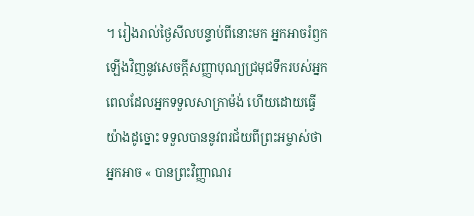។ រៀងរាល់ថ្ងៃសីលបន្ទាប់ពីនោះមក អ្នកអាចរំឭកឡើងវិញនូវសេចក្ដីសញ្ញាបុណ្យជ្រមុជទឹករបស់អ្នក ពេលដែលអ្នកទទួលសាក្រាម៉ង់ ហើយដោយធ្វើយ៉ាងដូច្នោះ ទទួលបាននូវពរជ័យពីព្រះអម្ចាស់ថា អ្នកអាច « បានព្រះវិញ្ញាណរ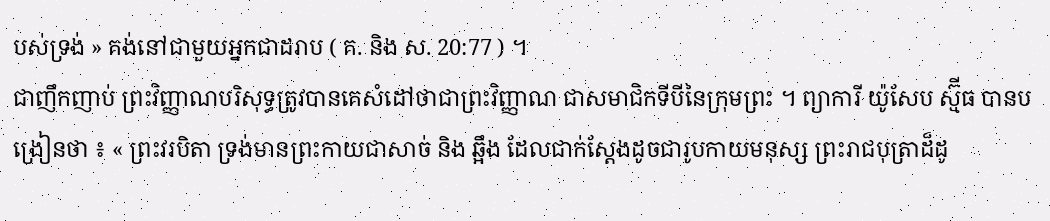បស់ទ្រង់ » គង់នៅជាមួយអ្នកជាដរាប ( គ. និង ស. 20:77 ) ។
ជាញឹកញាប់ ព្រះវិញ្ញាណបរិសុទ្ធត្រូវបានគេសំដៅថាជាព្រះវិញ្ញាណ ជាសមាជិកទីបីនៃក្រុមព្រះ ។ ព្យាការី យ៉ូសែប ស្ម៊ីធ បានបង្រៀនថា ៖ « ព្រះវរបិតា ទ្រង់មានព្រះកាយជាសាច់ និង ឆ្អឹង ដែលជាក់ស្ដែងដូចជារូបកាយមនុស្ស ព្រះរាជបុត្រាដ៏ដូ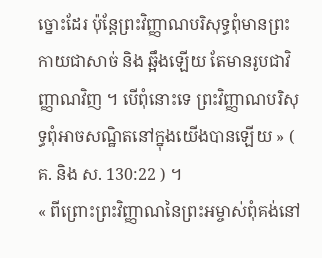ច្នោះដែរ ប៉ុន្តែព្រះវិញ្ញាណបរិសុទ្ធពុំមានព្រះកាយជាសាច់ និង ឆ្អឹងឡើយ តែមានរូបជាវិញ្ញាណវិញ ។ បើពុំនោះទេ ព្រះវិញ្ញាណបរិសុទ្ធពុំអាចសណ្ឋិតនៅក្នុងយើងបានឡើយ » ( គ. និង ស. 130:22 ) ។
« ពីព្រោះព្រះវិញ្ញាណនៃព្រះអម្ចាស់ពុំគង់នៅ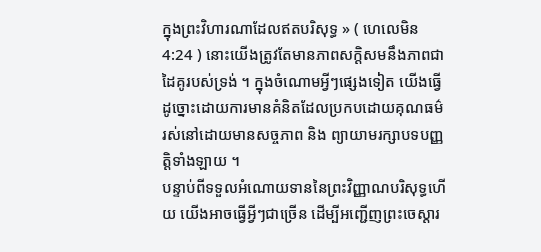ក្នុងព្រះវិហារណាដែលឥតបរិសុទ្ធ » ( ហេលេមិន 4:24 ) នោះយើងត្រូវតែមានភាពសក្ដិសមនឹងភាពជាដៃគូរបស់ទ្រង់ ។ ក្នុងចំណោមអ្វីៗផ្សេងទៀត យើងធ្វើដូច្នោះដោយការមានគំនិតដែលប្រកបដោយគុណធម៌ រស់នៅដោយមានសច្ចភាព និង ព្យាយាមរក្សាបទបញ្ញត្តិទាំងឡាយ ។
បន្ទាប់ពីទទួលអំណោយទាននៃព្រះវិញ្ញាណបរិសុទ្ធហើយ យើងអាចធ្វើអ្វីៗជាច្រើន ដើម្បីអញ្ជើញព្រះចេស្ដារ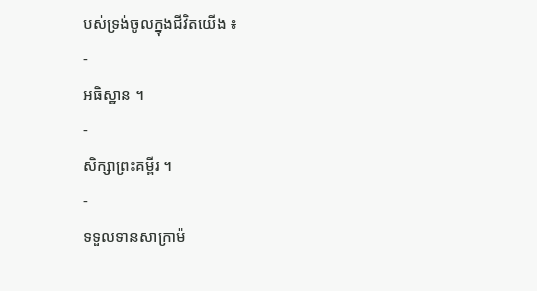បស់ទ្រង់ចូលក្នុងជីវិតយើង ៖
-
អធិស្ឋាន ។
-
សិក្សាព្រះគម្ពីរ ។
-
ទទួលទានសាក្រាម៉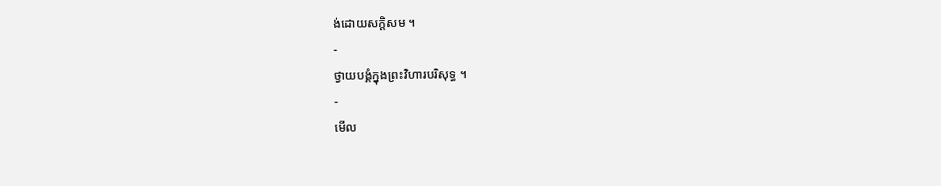ង់ដោយសក្ដិសម ។
-
ថ្វាយបង្គំក្នុងព្រះវិហារបរិសុទ្ធ ។
-
មើល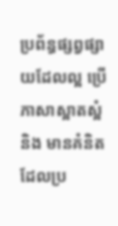ប្រព័ន្ធផ្សព្វផ្សាយដែលល្អ ប្រើភាសាស្អាតស្អំ និង មានគំនិតដែលប្រ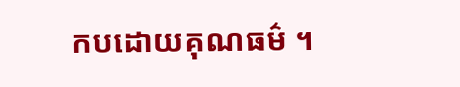កបដោយគុណធម៌ ។